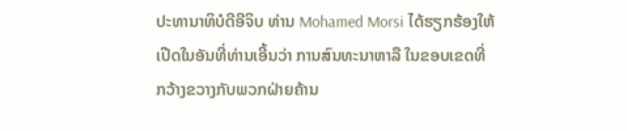ປະທານາທິບໍດີອີຈິບ ທ່ານ Mohamed Morsi ໄດ້ຮຽກຮ້ອງໃຫ້
ເປີດໃນອັນທີ່ທ່ານເອີ້ນວ່າ ການສົນທະນາຫາລື ໃນຂອບເຂດທີ່
ກວ້າງຂວາງກັບພວກຝ່າຍຄ້ານ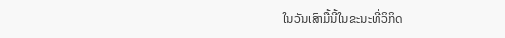ໃນວັນເສົາມື້ນີ້ໃນຂະນະທີ່ວິກິດ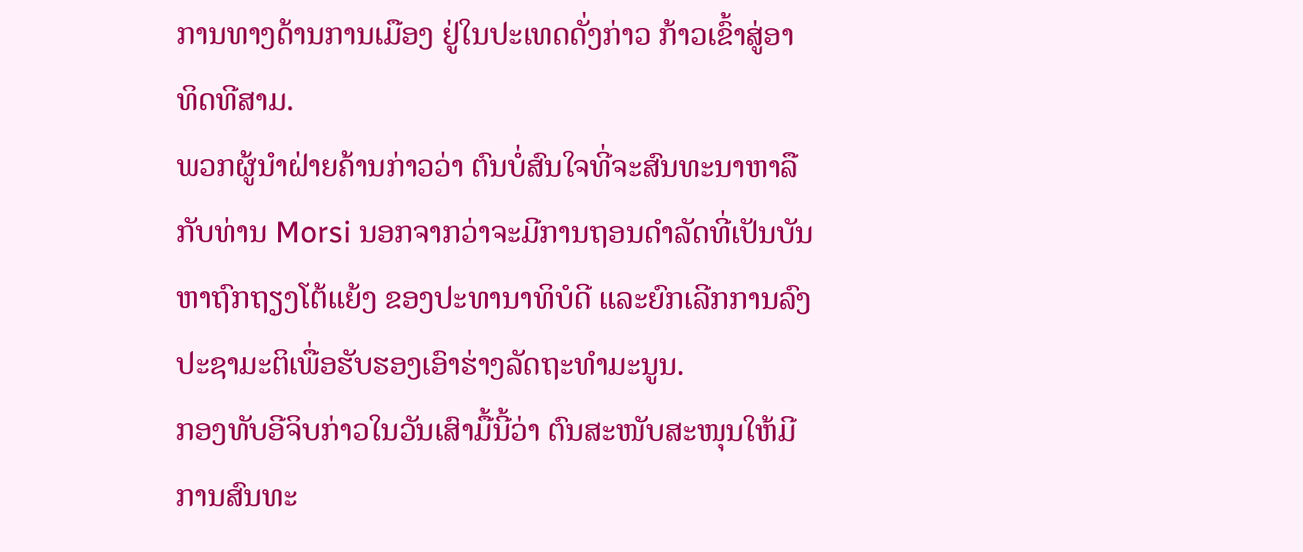ການທາງດ້ານການເມືອງ ຢູ່ໃນປະເທດດັ່ງກ່າວ ກ້າວເຂົ້າສູ່ອາ
ທິດທີສາມ.
ພວກຜູ້ນຳຝ່າຍຄ້ານກ່າວວ່າ ຕົນບໍ່ສົນໃຈທີ່ຈະສົນທະນາຫາລື
ກັບທ່ານ Morsi ນອກຈາກວ່າຈະມີການຖອນດຳລັດທີ່ເປັນບັນ
ຫາຖົກຖຽງໂຕ້ແຍ້ງ ຂອງປະທານາທິບໍດີ ແລະຍົກເລີກການລົງ
ປະຊາມະຕິເພື່ອຮັບຮອງເອົາຮ່າງລັດຖະທຳມະນູນ.
ກອງທັບອີຈິບກ່າວໃນວັນເສົາມື້ນີ້ວ່າ ຕົນສະໜັບສະໜຸນໃຫ້ມີ
ການສົນທະ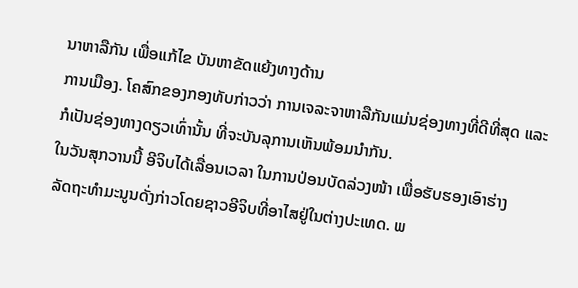ນາຫາລືກັນ ເພື່ອແກ້ໄຂ ບັນຫາຂັດແຍ້ງທາງດ້ານ
ການເມືອງ. ໂຄສົກຂອງກອງທັບກ່າວວ່າ ການເຈລະຈາຫາລືກັນແມ່ນຊ່ອງທາງທີ່ດີທີ່ສຸດ ແລະກໍເປັນຊ່ອງທາງດຽວເທົ່ານັ້ນ ທີ່ຈະບັນລຸການເຫັນພ້ອມນຳກັນ.
ໃນວັນສຸກວານນີ້ ອີຈິບໄດ້ເລື່ອນເວລາ ໃນການປ່ອນບັດລ່ວງໜ້າ ເພື່ອຮັບຮອງເອົາຮ່າງ
ລັດຖະທຳມະນູນດັ່ງກ່າວໂດຍຊາວອີຈິບທີ່ອາໄສຢູ່ໃນຕ່າງປະເທດ. ພ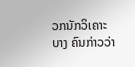ວກນັກວິເຄາະບາງ ຄົນກ່າວວ່າ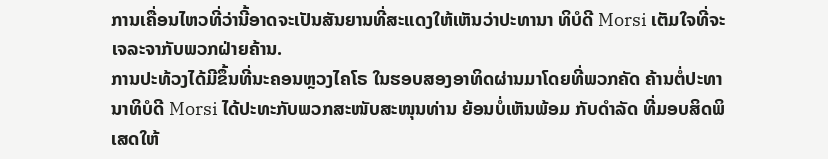ການເຄື່ອນໄຫວທີ່ວ່ານີ້ອາດຈະເປັນສັນຍານທີ່ສະແດງໃຫ້ເຫັນວ່າປະທານາ ທິບໍດີ Morsi ເຕັມໃຈທີ່ຈະເຈລະຈາກັບພວກຝ່າຍຄ້ານ.
ການປະທ້ວງໄດ້ມີຂຶ້ນທີ່ນະຄອນຫຼວງໄຄໂຣ ໃນຮອບສອງອາທິດຜ່ານມາໂດຍທີ່ພວກຄັດ ຄ້ານຕໍ່ປະທານາທິບໍດີ Morsi ໄດ້ປະທະກັບພວກສະໜັບສະໜຸນທ່ານ ຍ້ອນບໍ່ເຫັນພ້ອມ ກັບດຳລັດ ທີ່ມອບສິດພິເສດໃຫ້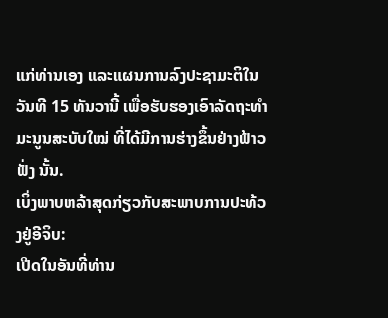ແກ່ທ່ານເອງ ແລະແຜນການລົງປະຊາມະຕິໃນວັນທີ 15 ທັນວານີ້ ເພື່ອຮັບຮອງເອົາລັດຖະທຳມະນູນສະບັບໃໝ່ ທີ່ໄດ້ມີການຮ່າງຂຶ້ນຢ່າງຟ້າວຟັ່ງ ນັ້ນ.
ເບິ່ງພາບຫລ້າສຸດກ່ຽວກັບສະພາບການປະທ້ວງຢູ່ອີຈິບ:
ເປີດໃນອັນທີ່ທ່ານ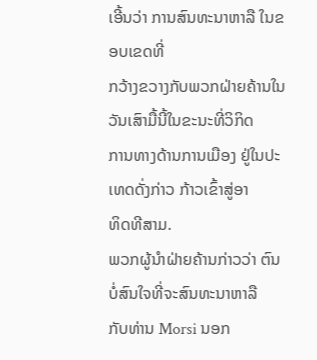ເອີ້ນວ່າ ການສົນທະນາຫາລື ໃນຂອບເຂດທີ່
ກວ້າງຂວາງກັບພວກຝ່າຍຄ້ານໃນວັນເສົາມື້ນີ້ໃນຂະນະທີ່ວິກິດ
ການທາງດ້ານການເມືອງ ຢູ່ໃນປະເທດດັ່ງກ່າວ ກ້າວເຂົ້າສູ່ອາ
ທິດທີສາມ.
ພວກຜູ້ນຳຝ່າຍຄ້ານກ່າວວ່າ ຕົນບໍ່ສົນໃຈທີ່ຈະສົນທະນາຫາລື
ກັບທ່ານ Morsi ນອກ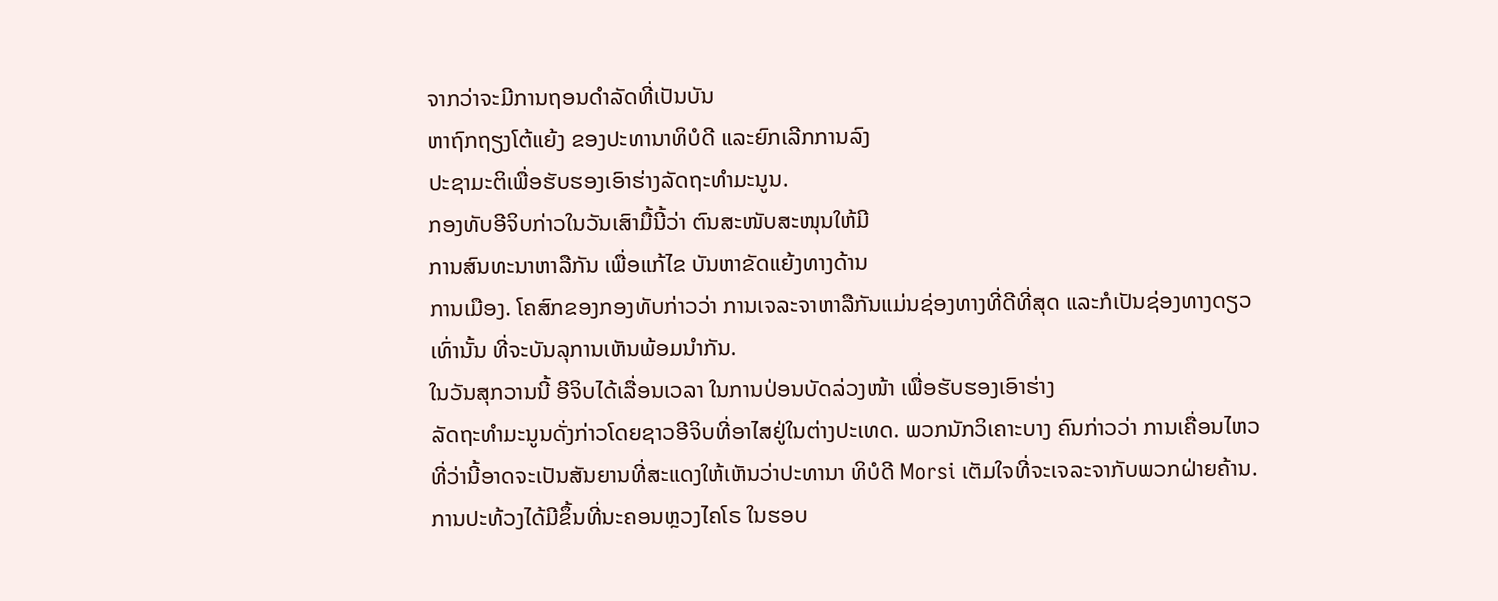ຈາກວ່າຈະມີການຖອນດຳລັດທີ່ເປັນບັນ
ຫາຖົກຖຽງໂຕ້ແຍ້ງ ຂອງປະທານາທິບໍດີ ແລະຍົກເລີກການລົງ
ປະຊາມະຕິເພື່ອຮັບຮອງເອົາຮ່າງລັດຖະທຳມະນູນ.
ກອງທັບອີຈິບກ່າວໃນວັນເສົາມື້ນີ້ວ່າ ຕົນສະໜັບສະໜຸນໃຫ້ມີ
ການສົນທະນາຫາລືກັນ ເພື່ອແກ້ໄຂ ບັນຫາຂັດແຍ້ງທາງດ້ານ
ການເມືອງ. ໂຄສົກຂອງກອງທັບກ່າວວ່າ ການເຈລະຈາຫາລືກັນແມ່ນຊ່ອງທາງທີ່ດີທີ່ສຸດ ແລະກໍເປັນຊ່ອງທາງດຽວເທົ່ານັ້ນ ທີ່ຈະບັນລຸການເຫັນພ້ອມນຳກັນ.
ໃນວັນສຸກວານນີ້ ອີຈິບໄດ້ເລື່ອນເວລາ ໃນການປ່ອນບັດລ່ວງໜ້າ ເພື່ອຮັບຮອງເອົາຮ່າງ
ລັດຖະທຳມະນູນດັ່ງກ່າວໂດຍຊາວອີຈິບທີ່ອາໄສຢູ່ໃນຕ່າງປະເທດ. ພວກນັກວິເຄາະບາງ ຄົນກ່າວວ່າ ການເຄື່ອນໄຫວທີ່ວ່ານີ້ອາດຈະເປັນສັນຍານທີ່ສະແດງໃຫ້ເຫັນວ່າປະທານາ ທິບໍດີ Morsi ເຕັມໃຈທີ່ຈະເຈລະຈາກັບພວກຝ່າຍຄ້ານ.
ການປະທ້ວງໄດ້ມີຂຶ້ນທີ່ນະຄອນຫຼວງໄຄໂຣ ໃນຮອບ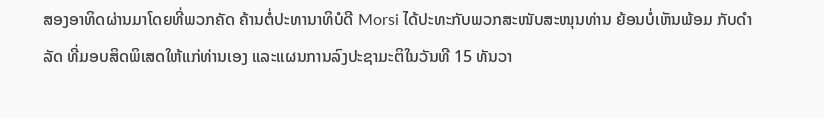ສອງອາທິດຜ່ານມາໂດຍທີ່ພວກຄັດ ຄ້ານຕໍ່ປະທານາທິບໍດີ Morsi ໄດ້ປະທະກັບພວກສະໜັບສະໜຸນທ່ານ ຍ້ອນບໍ່ເຫັນພ້ອມ ກັບດຳລັດ ທີ່ມອບສິດພິເສດໃຫ້ແກ່ທ່ານເອງ ແລະແຜນການລົງປະຊາມະຕິໃນວັນທີ 15 ທັນວາ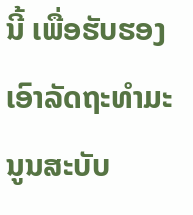ນີ້ ເພື່ອຮັບຮອງເອົາລັດຖະທຳມະນູນສະບັບ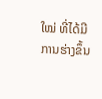ໃໝ່ ທີ່ໄດ້ມີການຮ່າງຂຶ້ນ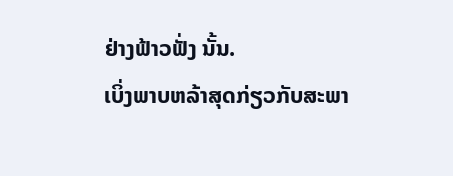ຢ່າງຟ້າວຟັ່ງ ນັ້ນ.
ເບິ່ງພາບຫລ້າສຸດກ່ຽວກັບສະພາ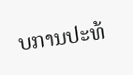ບການປະທ້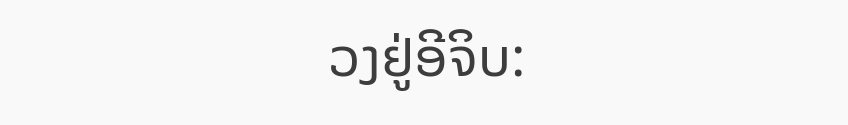ວງຢູ່ອີຈິບ: